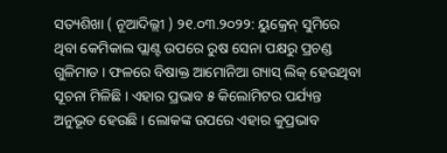ସତ୍ୟଶିଖା ( ନୂଆଦିଲ୍ଲୀ ) ୨୧.୦୩.୨୦୨୨: ୟୁକ୍ରେନ୍ ସୁମିରେ ଥିବା କେମିକାଲ ପ୍ଲାଣ୍ଟ ଉପରେ ରୁଷ ସେନା ପକ୍ଷରୁ ପ୍ରଚଣ୍ଡ ଗୁଳିମାଡ । ଫଳରେ ବିଷାକ୍ତ ଆମୋନିଆ ଗ୍ୟାସ୍ ଲିକ୍ ହେଉଥିବା ସୂଚନା ମିଳିଛି । ଏହାର ପ୍ରଭାବ ୫ କିଲୋମିଟର ପର୍ଯ୍ୟନ୍ତ ଅନୁଭୂତ ହେଉଛି । ଲୋକଙ୍କ ଉପରେ ଏହାର କୁପ୍ରଭାବ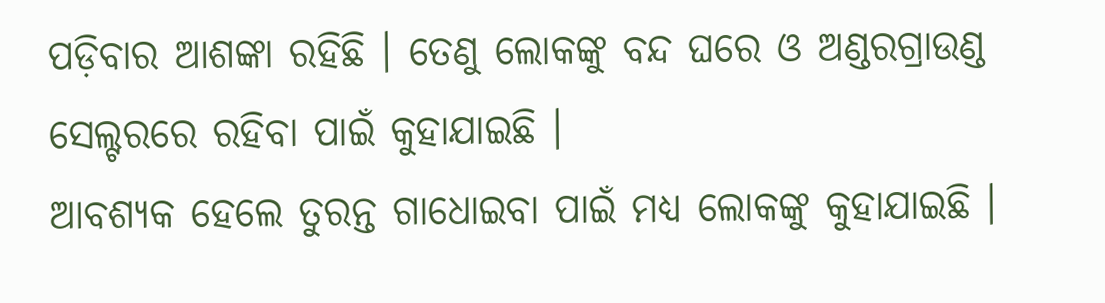ପଡ଼ିବାର ଆଶଙ୍କା ରହିଛି । ତେଣୁ ଲୋକଙ୍କୁ ବନ୍ଦ ଘରେ ଓ ଅଣ୍ଡରଗ୍ରାଉଣ୍ଡ ସେଲ୍ଟରରେ ରହିବା ପାଇଁ କୁହାଯାଇଛି ।
ଆବଶ୍ୟକ ହେଲେ ତୁରନ୍ତ ଗାଧୋଇବା ପାଇଁ ମଧ୍ୟ ଲୋକଙ୍କୁ କୁହାଯାଇଛି ।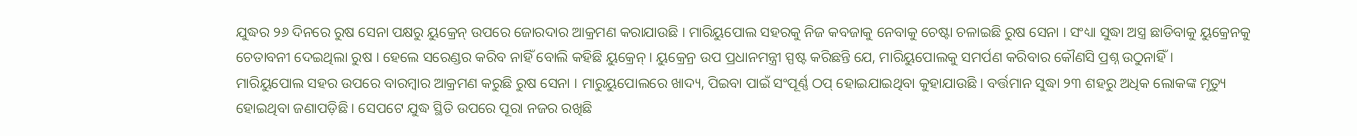ଯୁଦ୍ଧର ୨୬ ଦିନରେ ରୁଷ ସେନା ପକ୍ଷରୁ ୟୁକ୍ରେନ୍ ଉପରେ ଜୋରଦାର ଆକ୍ରମଣ କରାଯାଉଛି । ମାରିୟୁପୋଲ ସହରକୁ ନିଜ କବଜାକୁ ନେବାକୁ ଚେଷ୍ଟା ଚଳାଇଛି ରୁଷ ସେନା । ସଂଧ୍ୟା ସୁଦ୍ଧା ଅସ୍ତ୍ର ଛାଡିବାକୁ ୟୁକ୍ରେନକୁ ଚେତାବନୀ ଦେଇଥିଲା ରୁଷ । ହେଲେ ସରେଣ୍ଡର କରିବ ନାହିଁ ବୋଲି କହିଛି ୟୁକ୍ରେନ୍ । ୟୁକ୍ରେନ୍ର ଉପ ପ୍ରଧାନମନ୍ତ୍ରୀ ସ୍ପଷ୍ଟ କରିଛନ୍ତି ଯେ, ମାରିୟୁପୋଲକୁ ସମର୍ପଣ କରିବାର କୌଣସି ପ୍ରଶ୍ନ ଉଠୁନାହିଁ ।
ମାରିୟୁପୋଲ ସହର ଉପରେ ବାରମ୍ବାର ଆକ୍ରମଣ କରୁଛି ରୁଷ ସେନା । ମାରୁୟୁପୋଲରେ ଖାଦ୍ୟ, ପିଇବା ପାଇଁ ସଂପୂର୍ଣ୍ଣ ଠପ୍ ହୋଇଯାଇଥିବା କୁହାଯାଉଛି । ବର୍ତ୍ତମାନ ସୁଦ୍ଧା ୨୩ ଶହରୁ ଅଧିକ ଲୋକଙ୍କ ମୃତ୍ୟୁ ହୋଇଥିବା ଜଣାପଡ଼ିଛି । ସେପଟେ ଯୁଦ୍ଧ ସ୍ଥିତି ଉପରେ ପୂରା ନଜର ରଖିଛି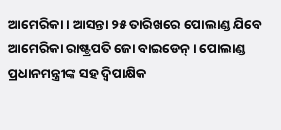ଆମେରିକା । ଆସନ୍ତା ୨୫ ତାରିଖରେ ପୋଲାଣ୍ଡ ଯିବେ ଆମେରିକା ରାଷ୍ଟ୍ରପତି ଜୋ ବାଇଡେନ୍ । ପୋଲାଣ୍ଡ ପ୍ରଧାନମନ୍ତ୍ରୀଙ୍କ ସହ ଦ୍ୱିପାକ୍ଷିକ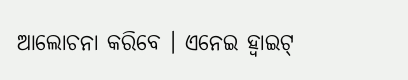ଆଲୋଚନା କରିବେ । ଏନେଇ ହ୍ୱାଇଟ୍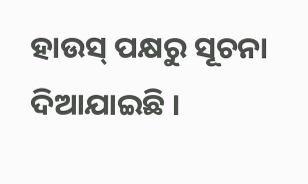ହାଉସ୍ ପକ୍ଷରୁ ସୂଚନା ଦିଆଯାଇଛି ।